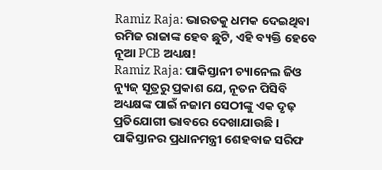Ramiz Raja: ଭାରତକୁ ଧମକ ଦେଇଥିବା ରମିଜ ରାଜାଙ୍କ ହେବ ଛୁଟି, ଏହି ବ୍ୟକ୍ତି ହେବେ ନୂଆ PCB ଅଧ୍ୟକ୍ଷ!
Ramiz Raja: ପାକିସ୍ତାନୀ ଚ୍ୟାନେଲ ଜିଓ ନ୍ୟୁଜ୍ ସୂତ୍ରରୁ ପ୍ରକାଶ ଯେ, ନୂତନ ପିସିବି ଅଧ୍ୟକ୍ଷଙ୍କ ପାଇଁ ନଜାମ ସେଠୀଙ୍କୁ ଏକ ଦୃଢ଼ ପ୍ରତିଯୋଗୀ ଭାବରେ ଦେଖାଯାଉଛି । ପାକିସ୍ତାନର ପ୍ରଧାନମନ୍ତ୍ରୀ ଶେହବାଜ ସରିଫ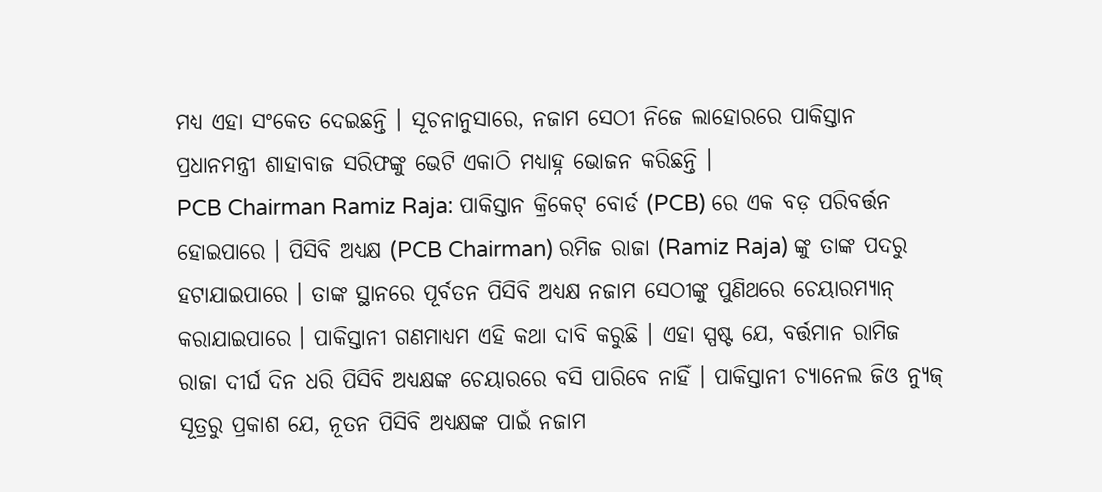ମଧ୍ୟ ଏହା ସଂକେତ ଦେଇଛନ୍ତି । ସୂଚନାନୁସାରେ, ନଜାମ ସେଠୀ ନିଜେ ଲାହୋରରେ ପାକିସ୍ତାନ ପ୍ରଧାନମନ୍ତ୍ରୀ ଶାହାବାଜ ସରିଫଙ୍କୁ ଭେଟି ଏକାଠି ମଧ୍ୟାହ୍ନ ଭୋଜନ କରିଛନ୍ତି ।
PCB Chairman Ramiz Raja: ପାକିସ୍ତାନ କ୍ରିକେଟ୍ ବୋର୍ଡ (PCB) ରେ ଏକ ବଡ଼ ପରିବର୍ତ୍ତନ ହୋଇପାରେ । ପିସିବି ଅଧ୍ୟକ୍ଷ (PCB Chairman) ରମିଜ ରାଜା (Ramiz Raja) ଙ୍କୁ ତାଙ୍କ ପଦରୁ ହଟାଯାଇପାରେ । ତାଙ୍କ ସ୍ଥାନରେ ପୂର୍ବତନ ପିସିବି ଅଧ୍ୟକ୍ଷ ନଜାମ ସେଠୀଙ୍କୁ ପୁଣିଥରେ ଚେୟାରମ୍ୟାନ୍ କରାଯାଇପାରେ । ପାକିସ୍ତାନୀ ଗଣମାଧ୍ୟମ ଏହି କଥା ଦାବି କରୁଛି । ଏହା ସ୍ପଷ୍ଟ ଯେ, ବର୍ତ୍ତମାନ ରାମିଜ ରାଜା ଦୀର୍ଘ ଦିନ ଧରି ପିସିବି ଅଧ୍ୟକ୍ଷଙ୍କ ଚେୟାରରେ ବସି ପାରିବେ ନାହିଁ । ପାକିସ୍ତାନୀ ଚ୍ୟାନେଲ ଜିଓ ନ୍ୟୁଜ୍ ସୂତ୍ରରୁ ପ୍ରକାଶ ଯେ, ନୂତନ ପିସିବି ଅଧ୍ୟକ୍ଷଙ୍କ ପାଇଁ ନଜାମ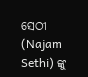ସେଠୀ (Najam Sethi) ଙ୍କୁ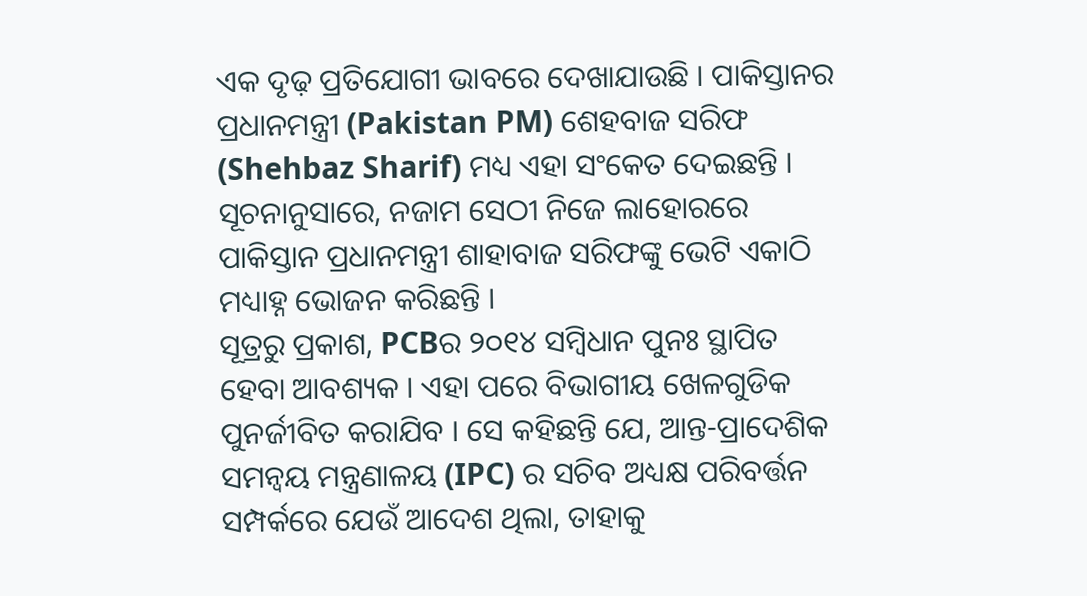ଏକ ଦୃଢ଼ ପ୍ରତିଯୋଗୀ ଭାବରେ ଦେଖାଯାଉଛି । ପାକିସ୍ତାନର ପ୍ରଧାନମନ୍ତ୍ରୀ (Pakistan PM) ଶେହବାଜ ସରିଫ (Shehbaz Sharif) ମଧ୍ୟ ଏହା ସଂକେତ ଦେଇଛନ୍ତି । ସୂଚନାନୁସାରେ, ନଜାମ ସେଠୀ ନିଜେ ଲାହୋରରେ ପାକିସ୍ତାନ ପ୍ରଧାନମନ୍ତ୍ରୀ ଶାହାବାଜ ସରିଫଙ୍କୁ ଭେଟି ଏକାଠି ମଧ୍ୟାହ୍ନ ଭୋଜନ କରିଛନ୍ତି ।
ସୂତ୍ରରୁ ପ୍ରକାଶ, PCBର ୨୦୧୪ ସମ୍ବିଧାନ ପୁନଃ ସ୍ଥାପିତ ହେବା ଆବଶ୍ୟକ । ଏହା ପରେ ବିଭାଗୀୟ ଖେଳଗୁଡିକ ପୁନର୍ଜୀବିତ କରାଯିବ । ସେ କହିଛନ୍ତି ଯେ, ଆନ୍ତ-ପ୍ରାଦେଶିକ ସମନ୍ୱୟ ମନ୍ତ୍ରଣାଳୟ (IPC) ର ସଚିବ ଅଧ୍ୟକ୍ଷ ପରିବର୍ତ୍ତନ ସମ୍ପର୍କରେ ଯେଉଁ ଆଦେଶ ଥିଲା, ତାହାକୁ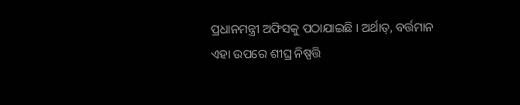ପ୍ରଧାନମନ୍ତ୍ରୀ ଅଫିସକୁ ପଠାଯାଇଛି । ଅର୍ଥାତ୍, ବର୍ତ୍ତମାନ ଏହା ଉପରେ ଶୀଘ୍ର ନିଷ୍ପତ୍ତି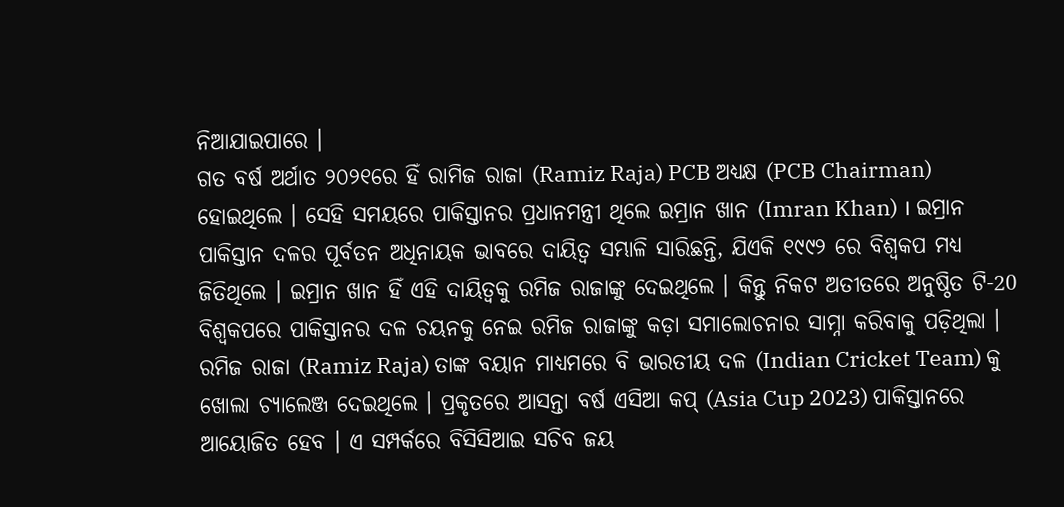ନିଆଯାଇପାରେ ।
ଗତ ବର୍ଷ ଅର୍ଥାତ ୨୦୨୧ରେ ହିଁ ରାମିଜ ରାଜା (Ramiz Raja) PCB ଅଧ୍ୟକ୍ଷ (PCB Chairman) ହୋଇଥିଲେ । ସେହି ସମୟରେ ପାକିସ୍ତାନର ପ୍ରଧାନମନ୍ତ୍ରୀ ଥିଲେ ଇମ୍ରାନ ଖାନ (Imran Khan) । ଇମ୍ରାନ ପାକିସ୍ତାନ ଦଳର ପୂର୍ବତନ ଅଧିନାୟକ ଭାବରେ ଦାୟିତ୍ୱ ସମ୍ଭାଳି ସାରିଛନ୍ତି, ଯିଏକି ୧୯୯୨ ରେ ବିଶ୍ୱକପ ମଧ୍ୟ ଜିତିଥିଲେ । ଇମ୍ରାନ ଖାନ ହିଁ ଏହି ଦାୟିତ୍ୱକୁ ରମିଜ ରାଜାଙ୍କୁ ଦେଇଥିଲେ । କିନ୍ତୁ ନିକଟ ଅତୀତରେ ଅନୁଷ୍ଠିତ ଟି-20 ବିଶ୍ୱକପରେ ପାକିସ୍ତାନର ଦଳ ଚୟନକୁ ନେଇ ରମିଜ ରାଜାଙ୍କୁ କଡ଼ା ସମାଲୋଚନାର ସାମ୍ନା କରିବାକୁ ପଡ଼ିଥିଲା ।
ରମିଜ ରାଜା (Ramiz Raja) ତାଙ୍କ ବୟାନ ମାଧ୍ୟମରେ ବି ଭାରତୀୟ ଦଳ (Indian Cricket Team) କୁ ଖୋଲା ଚ୍ୟାଲେଞ୍ଜ ଦେଇଥିଲେ । ପ୍ରକୃତରେ ଆସନ୍ତା ବର୍ଷ ଏସିଆ କପ୍ (Asia Cup 2023) ପାକିସ୍ତାନରେ ଆୟୋଜିତ ହେବ । ଏ ସମ୍ପର୍କରେ ବିସିସିଆଇ ସଚିବ ଜୟ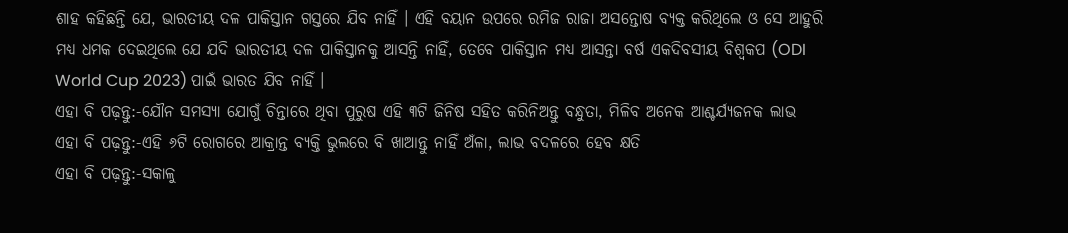ଶାହ କହିଛନ୍ତି ଯେ, ଭାରତୀୟ ଦଳ ପାକିସ୍ତାନ ଗସ୍ତରେ ଯିବ ନାହିଁ । ଏହି ବୟାନ ଉପରେ ରମିଜ ରାଜା ଅସନ୍ତୋଷ ବ୍ୟକ୍ତ କରିଥିଲେ ଓ ସେ ଆହୁରି ମଧ୍ୟ ଧମକ ଦେଇଥିଲେ ଯେ ଯଦି ଭାରତୀୟ ଦଳ ପାକିସ୍ତାନକୁ ଆସନ୍ତି ନାହିଁ, ତେବେ ପାକିସ୍ତାନ ମଧ୍ୟ ଆସନ୍ତା ବର୍ଷ ଏକଦିବସୀୟ ବିଶ୍ୱକପ (ODI World Cup 2023) ପାଇଁ ଭାରତ ଯିବ ନାହିଁ ।
ଏହା ବି ପଢ଼ନ୍ତୁ:-ଯୌନ ସମସ୍ୟା ଯୋଗୁଁ ଚିନ୍ତାରେ ଥିବା ପୁରୁଷ ଏହି ୩ଟି ଜିନିଷ ସହିତ କରିନିଅନ୍ତୁ ବନ୍ଧୁତା, ମିଳିବ ଅନେକ ଆଶ୍ଚର୍ଯ୍ୟଜନକ ଲାଭ
ଏହା ବି ପଢ଼ନ୍ତୁ:-ଏହି ୬ଟି ରୋଗରେ ଆକ୍ରାନ୍ତ ବ୍ୟକ୍ତି ଭୁଲରେ ବି ଖାଆନ୍ତୁ ନାହିଁ ଅଁଳା, ଲାଭ ବଦଳରେ ହେବ କ୍ଷତି
ଏହା ବି ପଢ଼ନ୍ତୁ:-ସକାଳୁ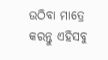ଉଠିବା ମାତ୍ରେ କରନ୍ତୁ ଏହିସବୁ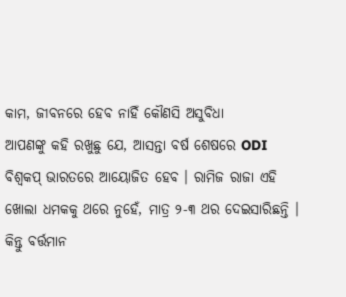କାମ, ଜୀବନରେ ହେବ ନାହିଁ କୌଣସି ଅସୁବିଧା
ଆପଣଙ୍କୁ କହି ରଖୁଛୁ ଯେ, ଆସନ୍ତା ବର୍ଷ ଶେଷରେ ODI ବିଶ୍ୱକପ୍ ଭାରତରେ ଆୟୋଜିତ ହେବ । ରାମିଜ ରାଜା ଏହି ଖୋଲା ଧମକକୁ ଥରେ ନୁହେଁ, ମାତ୍ର ୨-୩ ଥର ଦେଇସାରିଛନ୍ତି । କିନ୍ତୁ ବର୍ତ୍ତମାନ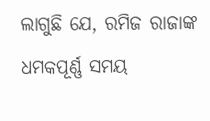ଲାଗୁଛି ଯେ, ରମିଜ ରାଜାଙ୍କ ଧମକପୂର୍ଣ୍ଣ ସମୟ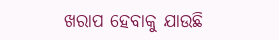ଖରାପ ହେବାକୁ ଯାଉଛି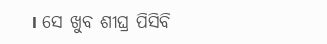। ସେ ଖୁବ ଶୀଘ୍ର ପିସିବି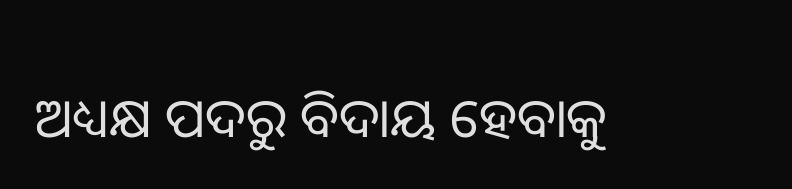ଅଧ୍ୟକ୍ଷ ପଦରୁ ବିଦାୟ ହେବାକୁ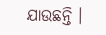ଯାଉଛନ୍ତି ।